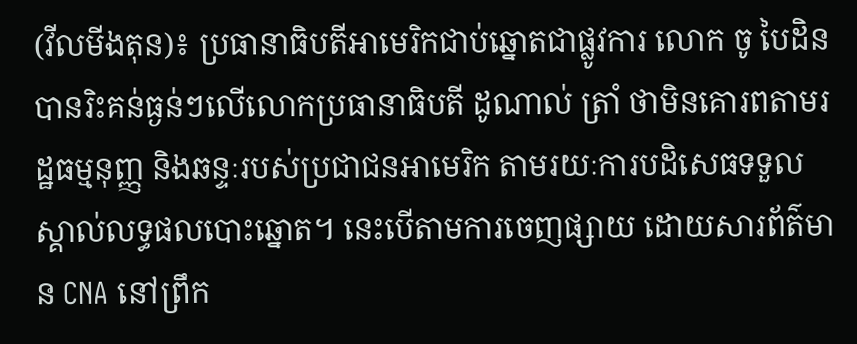(វីលមីងតុន)៖ ប្រធានាធិបតីអាមេរិកជាប់ឆ្នោតជាផ្លូវការ លោក ចូ បៃដិន បានរិះគន់ធ្ងន់ៗលើលោកប្រធានាធិបតី ដូណាល់ ត្រាំ ថាមិនគោរពតាមរដ្ឋធម្មនុញ្ញ និងឆន្ទៈរបស់ប្រជាជនអាមេរិក តាមរយៈការបដិសេធទទួលស្គាល់លទ្ធផលបោះឆ្នោត។ នេះបើតាមការចេញផ្សាយ ដោយសារព័ត៌មាន CNA នៅព្រឹក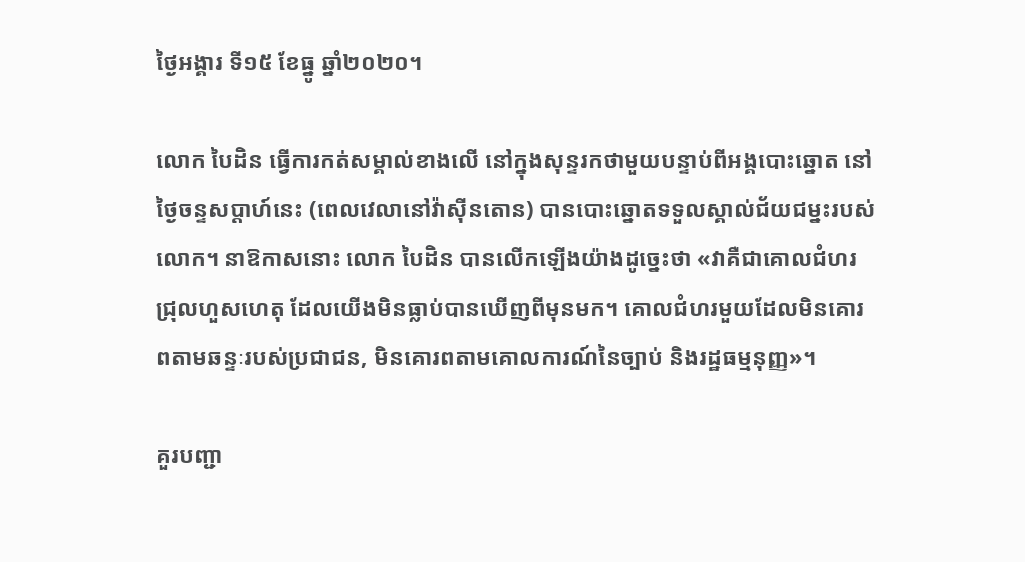ថ្ងៃអង្គារ ទី១៥ ខែធ្នូ ឆ្នាំ២០២០។

លោក បៃដិន ធ្វើការកត់សម្គាល់ខាងលើ នៅក្នុងសុន្ទរកថាមួយបន្ទាប់ពីអង្គបោះឆ្នោត នៅថ្ងៃចន្ទសប្ដាហ៍នេះ (ពេលវេលានៅវ៉ាស៊ីនតោន) បានបោះឆ្នោតទទួលស្គាល់ជ័យជម្នះរបស់លោក។ នាឱកាសនោះ លោក បៃដិន បានលើកឡើងយ៉ាងដូច្នេះថា «វាគឺជាគោលជំហរជ្រុលហួសហេតុ ដែលយើងមិនធ្លាប់បានឃើញពីមុនមក។ គោលជំហរមួយដែលមិនគោរពតាមឆន្ទៈរបស់ប្រជាជន, មិនគោរពតាមគោលការណ៍នៃច្បាប់ និងរដ្ឋធម្មនុញ្ញ»។

គួរបញ្ជា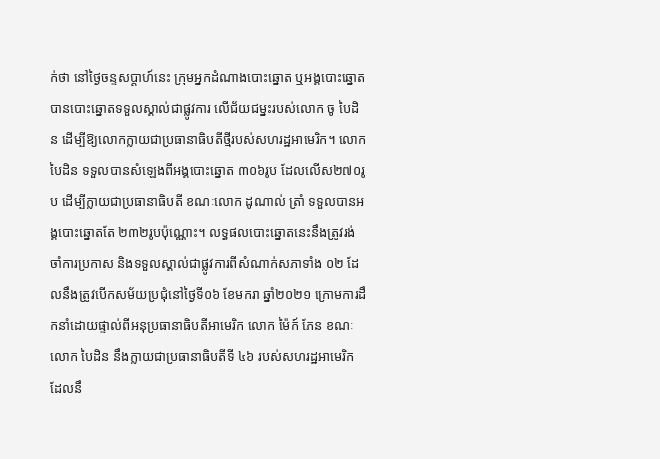ក់ថា នៅថ្ងៃចន្ទសប្ដាហ៍នេះ ក្រុមអ្នកដំណាងបោះឆ្នោត ឬអង្គបោះឆ្នោត បានបោះឆ្នោតទទួលស្គាល់ជាផ្លូវការ លើជ័យជម្នះរបស់លោក ចូ បៃដិន ដើម្បីឱ្យលោកក្លាយជាប្រធានាធិបតីថ្មីរបស់សហរដ្ឋអាមេរិក។ លោក បៃដិន ទទួលបានសំឡេងពីអង្គបោះឆ្នោត ៣០៦រូប ដែលលើស២៧០រូប ដើម្បីក្លាយជាប្រធានាធិបតី ខណៈលោក ដូណាល់ ត្រាំ ទទួលបានអង្គបោះឆ្នោតតែ ២៣២រូបប៉ុណ្ណោះ។ លទ្ធផលបោះឆ្នោតនេះនឹងត្រូវរង់ចាំការប្រកាស និងទទួលស្គាល់ជាផ្លូវការពីសំណាក់សភាទាំង ០២ ដែលនឹងត្រូវបើកសម័យប្រជុំនៅថ្ងៃទី០៦ ខែមករា ឆ្នាំ២០២១ ក្រោមការដឹកនាំដោយផ្ទាល់ពីអនុប្រធានាធិបតីអាមេរិក លោក ម៉ៃក៍ ភែន ខណៈលោក បៃដិន នឹងក្លាយជាប្រធានាធិបតីទី ៤៦ របស់សហរដ្ឋអាមេរិក ដែលនឹ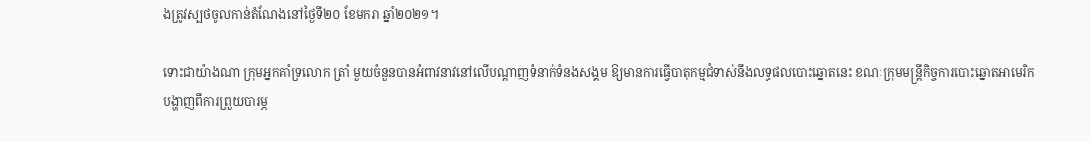ងត្រូវស្បថចូលកាន់តំណែងនៅថ្ងៃទី២០ ខែមករា ឆ្នាំ២០២១។

ទោះជាយ៉ាងណា ក្រុមអ្នកគាំទ្រលោក ត្រាំ មួយចំនួនបានអំពាវនាវនៅលើបណ្ដាញទំនាក់ទំនងសង្គម ឱ្យមានការធ្វើបាតុកម្មជំទាស់នឹងលទ្ធផលបោះឆ្នោតនេះ ខណៈក្រុមមន្ត្រីកិច្ចការបោះឆ្នោតអាមេរិក បង្ហាញពីការព្រួយបារម្ភ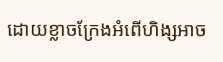ដោយខ្លាចក្រែងអំពើហិង្សអាច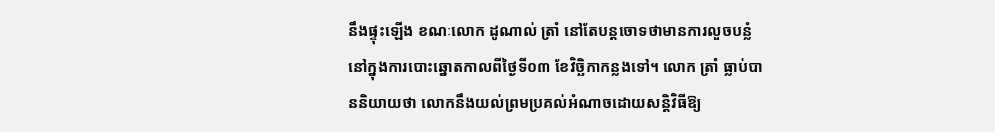នឹងផ្ទុះឡើង ខណៈលោក ដូណាល់ ត្រាំ នៅតែបន្តចោទថាមានការលួចបន្លំ នៅក្នុងការបោះឆ្នោតកាលពីថ្ងៃទី០៣ ខែវិច្ឆិកាកន្លងទៅ។ លោក ត្រាំ ធ្លាប់បាននិយាយថា លោកនឹងយល់ព្រមប្រគល់អំណាចដោយសន្តិវិធីឱ្យ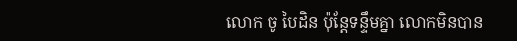លោក ចូ បៃដិន ប៉ុន្តែទន្ទឹមគ្នា លោកមិនបាន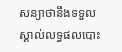សន្យាថានឹងទទួលស្គាល់លទ្ធផលបោះ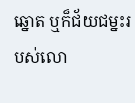ឆ្នោត ឬក៏ជ័យជម្នះរបស់លោ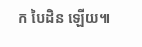ក បៃដិន ឡើយ៕